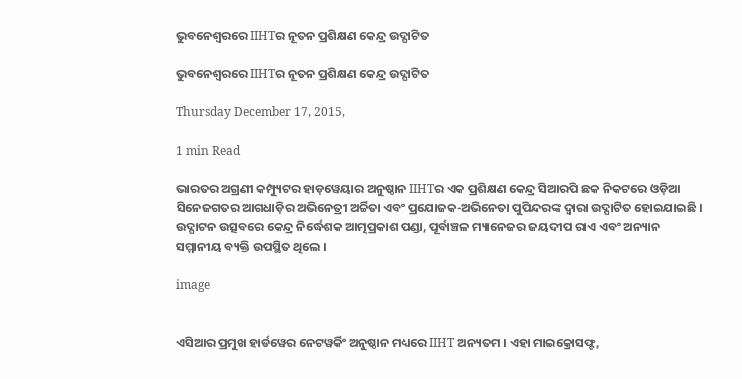ଭୁବନେଶ୍ୱରରେ IIHTର ନୂତନ ପ୍ରଶିକ୍ଷଣ କେନ୍ଦ୍ର ଉଦ୍ଘାଟିତ

ଭୁବନେଶ୍ୱରରେ IIHTର ନୂତନ ପ୍ରଶିକ୍ଷଣ କେନ୍ଦ୍ର ଉଦ୍ଘାଟିତ

Thursday December 17, 2015,

1 min Read

ଭାରତର ଅଗ୍ରଣୀ କମ୍ପ୍ୟୁଟର ହାଡ଼ୱେୟାର ଅନୁଷ୍ଠାନ IIHTର ଏକ ପ୍ରଶିକ୍ଷଣ କେନ୍ଦ୍ର ସିଆରପି ଛକ ନିକଟରେ ଓଡ଼ିଆ ସିନେଜଗତର ଆଗଧାଡ଼ିର ଅଭିନେତ୍ରୀ ଅର୍ଚ୍ଚିତା ଏବଂ ପ୍ରଯୋଜକ-ଅଭିନେତା ପୁପିନ୍ଦରଙ୍କ ଦ୍ୱାରା ଉଦ୍ଘାଟିତ ହୋଇଯାଇଛି । ଉଦ୍ଘାଟନ ଉତ୍ସବରେ କେନ୍ଦ୍ର ନିର୍ଦ୍ଧେଶକ ଆତ୍ମପ୍ରକାଶ ପଣ୍ଡା, ପୂର୍ବାଞ୍ଚଳ ମ୍ୟାନେଜର ଜୟଦୀପ ରାଏ ଏବଂ ଅନ୍ୟାନ ସମ୍ମାନୀୟ ବ୍ୟକ୍ତି ଉପସ୍ଥିତ ଥିଲେ ।

image


ଏସିଆର ପ୍ରମୁଖ ହାର୍ଡୱେର ନେଟୱର୍କିଂ ଅନୁଷ୍ଠାନ ମଧ୍ୟରେ IIHT ଅନ୍ୟତମ । ଏହା ମାଇକ୍ରୋସଫ୍ଟ,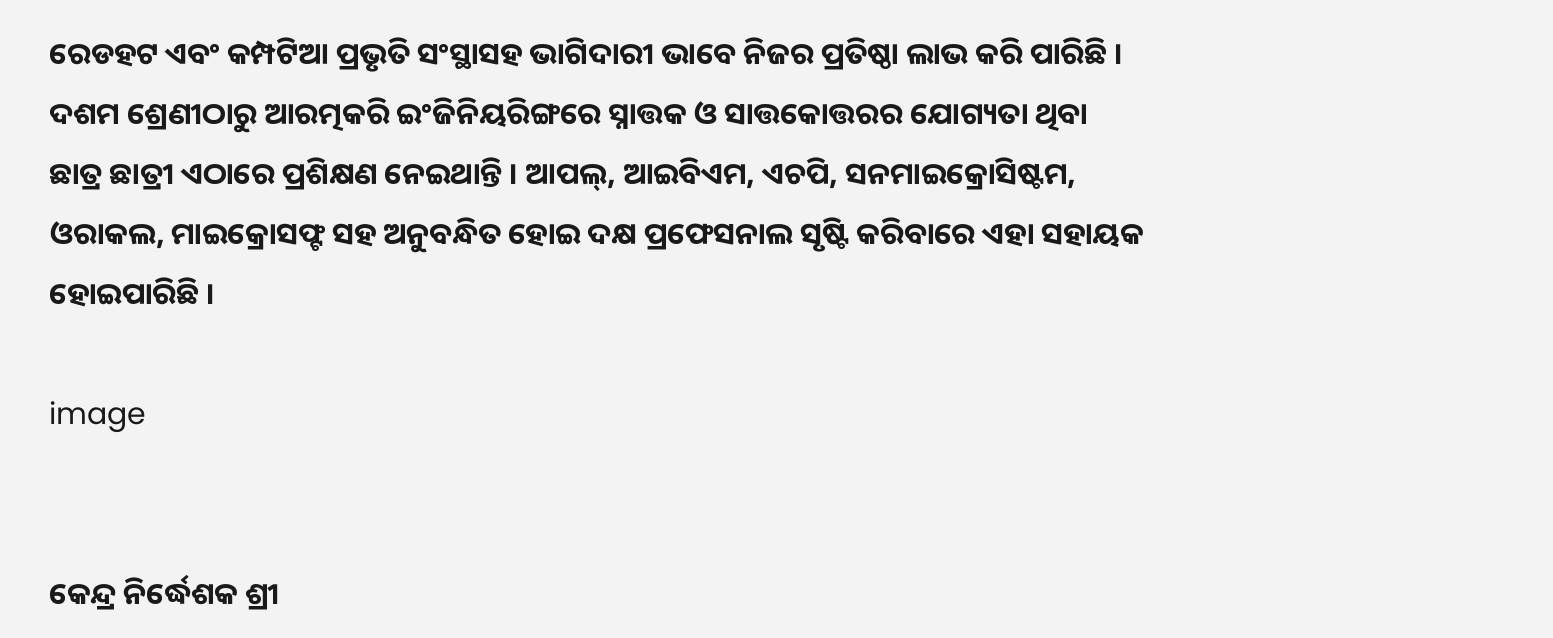ରେଡହଟ ଏବଂ କମ୍ପଟିଆ ପ୍ରଭୃତି ସଂସ୍ଥାସହ ଭାଗିଦାରୀ ଭାବେ ନିଜର ପ୍ରତିଷ୍ଠା ଲାଭ କରି ପାରିଛି । ଦଶମ ଶ୍ରେଣୀଠାରୁ ଆରତ୍ମକରି ଇଂଜିନିୟରିଙ୍ଗରେ ସ୍ନାତ୍ତକ ଓ ସାତ୍ତକୋତ୍ତରର ଯୋଗ୍ୟତା ଥିବା ଛାତ୍ର ଛାତ୍ରୀ ଏଠାରେ ପ୍ରଶିକ୍ଷଣ ନେଇଥାନ୍ତି । ଆପଲ୍, ଆଇବିଏମ, ଏଚପି, ସନମାଇକ୍ରୋସିଷ୍ଟମ, ଓରାକଲ, ମାଇକ୍ରୋସଫ୍ଟ ସହ ଅନୁବନ୍ଧିତ ହୋଇ ଦକ୍ଷ ପ୍ରଫେସନାଲ ସୃଷ୍ଟି କରିବାରେ ଏହା ସହାୟକ ହୋଇପାରିଛି ।

image


କେନ୍ଦ୍ର ନିର୍ଦ୍ଧେଶକ ଶ୍ରୀ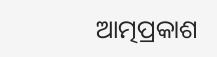ଆତ୍ମପ୍ରକାଶ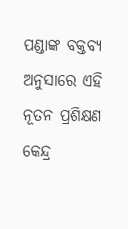ପଣ୍ଡାଙ୍କ ବକ୍ତବ୍ୟ ଅନୁସାରେ ଏହି ନୂତନ ପ୍ରଶିକ୍ଷଣ କେନ୍ଦ୍ର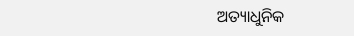ଅତ୍ୟାଧୁନିକ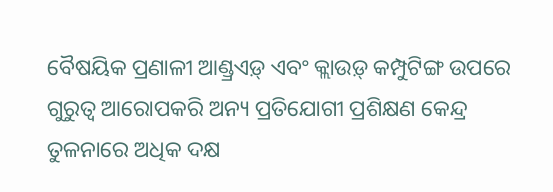ବୈଷୟିକ ପ୍ରଣାଳୀ ଆଣ୍ଡ୍ରଏଡ଼୍ ଏବଂ କ୍ଲାଉଡ଼୍ କମ୍ପୁଟିଙ୍ଗ ଉପରେ ଗୁରୁତ୍ୱ ଆରୋପକରି ଅନ୍ୟ ପ୍ରତିଯୋଗୀ ପ୍ରଶିକ୍ଷଣ କେନ୍ଦ୍ର ତୁଳନାରେ ଅଧିକ ଦକ୍ଷ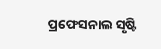ପ୍ରଫେସନାଲ ସୃଷ୍ଟି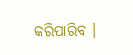କରିପାରିବ ।